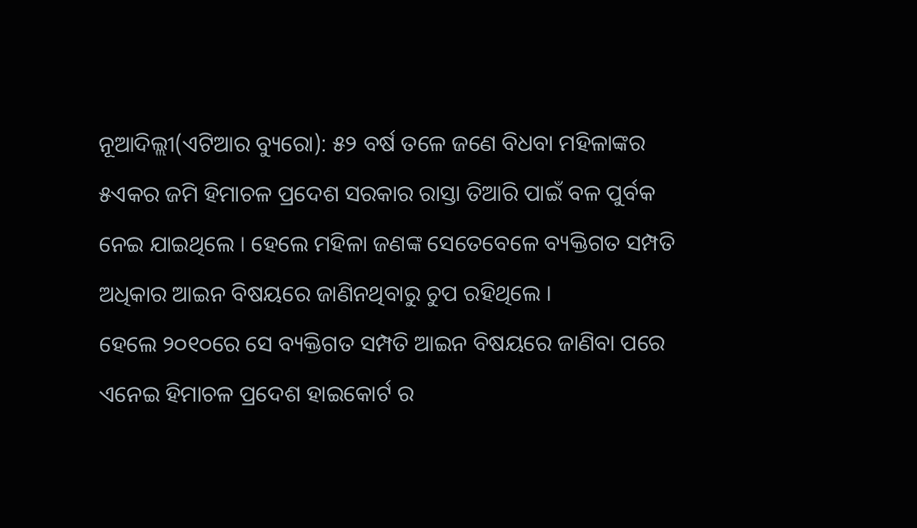ନୂଆଦିଲ୍ଲୀ(ଏଟିଆର ବ୍ୟୁରୋ): ୫୨ ବର୍ଷ ତଳେ ଜଣେ ବିଧବା ମହିଳାଙ୍କର ୫ଏକର ଜମି ହିମାଚଳ ପ୍ରଦେଶ ସରକାର ରାସ୍ତା ତିଆରି ପାଇଁ ବଳ ପୁର୍ବକ ନେଇ ଯାଇଥିଲେ । ହେଲେ ମହିଳା ଜଣଙ୍କ ସେତେବେଳେ ବ୍ୟକ୍ତିଗତ ସମ୍ପତି ଅଧିକାର ଆଇନ ବିଷୟରେ ଜାଣିନଥିବାରୁ ଚୁପ ରହିଥିଲେ ।
ହେଲେ ୨୦୧୦ରେ ସେ ବ୍ୟକ୍ତିଗତ ସମ୍ପତି ଆଇନ ବିଷୟରେ ଜାଣିବା ପରେ ଏନେଇ ହିମାଚଳ ପ୍ରଦେଶ ହାଇକୋର୍ଟ ର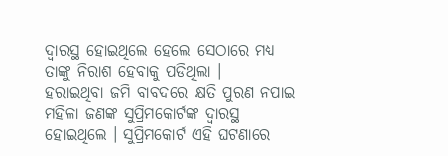ଦ୍ୱାରସ୍ଥ ହୋଇଥିଲେ ହେଲେ ସେଠାରେ ମଧ୍ୟ ତାଙ୍କୁ ନିରାଶ ହେବାକୁ ପଡିଥିଲା ।
ହରାଇଥିବା ଜମି ବାବଦରେ କ୍ଷତି ପୁରଣ ନପାଇ ମହିଳା ଜଣଙ୍କ ସୁପ୍ରିମକୋର୍ଟଙ୍କ ଦ୍ୱାରସ୍ଥ ହୋଇଥିଲେ । ସୁପ୍ରିମକୋର୍ଟ ଏହି ଘଟଣାରେ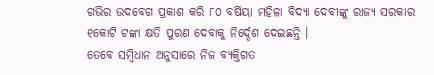ଗଭିର ଉଦବେଗ ପ୍ରକାଶ କରି ୮୦ ବର୍ଷିୟା ମହିଳା ବିଦ୍ୟା ଦେବୀଙ୍କୁ ରାଜ୍ୟ ସରକାର ୧କୋଟି ଟଙ୍କା କ୍ଷତି ପୁରଣ ଦେବାକୁ ନିର୍ଦ୍ଦେଶ ଦେଇଛନ୍ତି ।
ତେବେ ସମ୍ବିଧାନ ଅନୁସାରେ ନିଜ ବ୍ୟକ୍ତିଗତ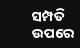ସମ୍ପତି ଉପରେ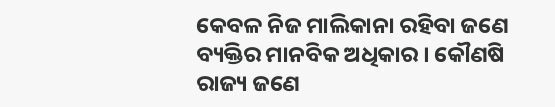କେବଳ ନିଜ ମାଲିକାନା ରହିବା ଜଣେ ବ୍ୟକ୍ତିର ମାନବିକ ଅଧିକାର । କୌଣଷି ରାଜ୍ୟ ଜଣେ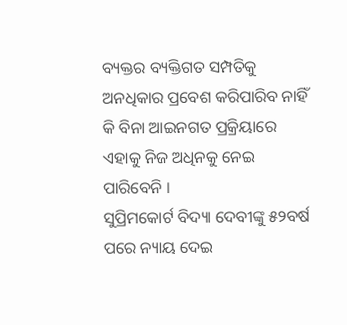ବ୍ୟକ୍ତର ବ୍ୟକ୍ତିଗତ ସମ୍ପତିକୁ ଅନଧିକାର ପ୍ରବେଶ କରିପାରିବ ନାହିଁ କି ବିନା ଆଇନଗତ ପ୍ରକ୍ରିୟାରେ ଏହାକୁ ନିଜ ଅଧିନକୁ ନେଇ ପାରିବେନି ।
ସୁପ୍ରିମକୋର୍ଟ ବିଦ୍ୟା ଦେବୀଙ୍କୁ ୫୨ବର୍ଷ ପରେ ନ୍ୟାୟ ଦେଇ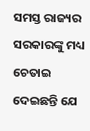ସମସ୍ତ ରାଜ୍ୟର ସରକାରଙ୍କୁ ମଧ୍ୟ ଚେତାଇ ଦେଇଛନ୍ତି ଯେ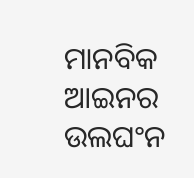ମାନବିକ ଆଇନର ଉଲଘଂନ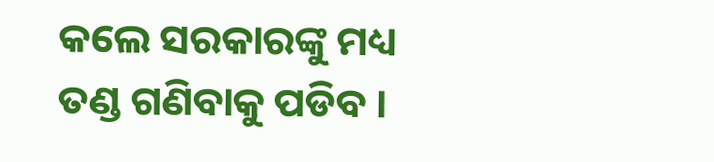କଲେ ସରକାରଙ୍କୁ ମଧ୍ୟ ତଣ୍ଡ ଗଣିବାକୁ ପଡିବ ।